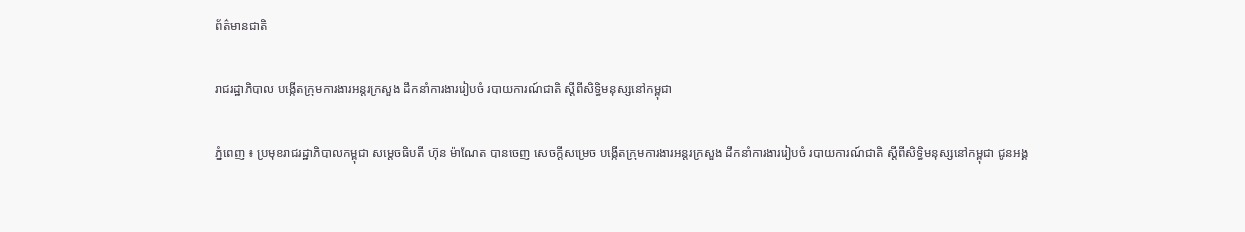ព័ត៌មានជាតិ

រាជរដ្ឋាភិបាល បង្កើតក្រុមការងារអន្តរក្រសួង ដឹកនាំការងាររៀបចំ របាយការណ៍ជាតិ ស្តីពីសិទ្ធិមនុស្សនៅកម្ពុជា

ភ្នំពេញ ៖ ប្រមុខរាជរដ្ឋាភិបាលកម្ពុជា សម្តេចធិបតី ហ៊ុន ម៉ាណែត បានចេញ សេចក្តីសម្រេច បង្កើតក្រុមការងារអន្តរក្រសួង ដឹកនាំការងាររៀបចំ របាយការណ៍ជាតិ ស្តីពីសិទ្ធិមនុស្សនៅកម្ពុជា ជូនអង្គ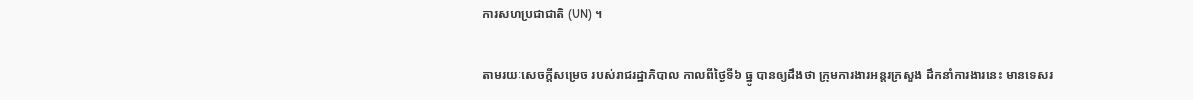ការសហប្រជាជាតិ (UN) ។

តាមរយៈសេចក្តីសម្រេច របស់រាជរដ្ឋាភិបាល កាលពីថ្ងៃទី៦ ធ្នូ បានឲ្យដឹងថា ក្រុមការងារអន្តរក្រសួង ដឹកនាំការងារនេះ មានទេសរ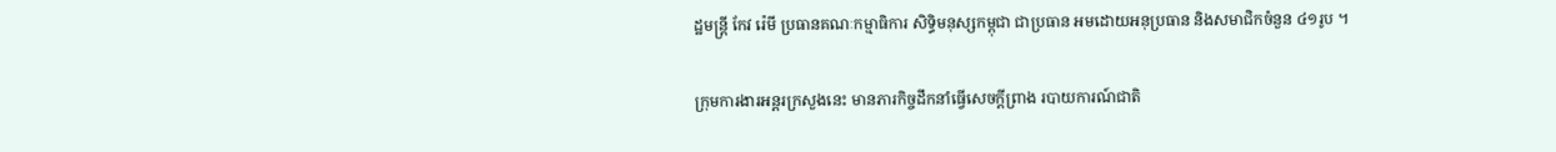ដ្ឋមន្ត្រី កែវ រ៉េមី ប្រធានគណៈកម្មាធិការ សិទ្ធិមនុស្សកម្ពុជា ជាប្រធាន អមដោយអនុប្រធាន និងសមាជិកចំនួន ៤១រូប ។

ក្រុមការងារអន្តរក្រសួងនេះ មានភារកិច្ចដឹកនាំធ្វើសេចក្តីព្រាង របាយការណ៍ជាតិ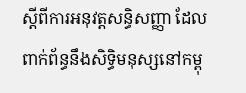ស្តីពីការអនុវត្តសន្ធិសញ្ញា ដែលពាក់ព័ន្ធនឹងសិទ្ធិមនុស្សនៅកម្ពុ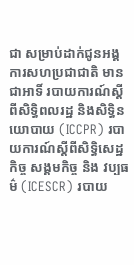ជា សម្រាប់ដាក់ជូនអង្គការសហប្រជាជាតិ មានជាអាទិ៍ របាយការណ៍ស្ដីពីសិទ្ធិពលរដ្ឋ និងសិទ្ធិនយោបាយ (ICCPR) របាយការណ៍ស្តីពីសិទ្ធិសេដ្ឋកិច្ច សង្គមកិច្ច និង វប្បធម៌ (ICESCR) របាយ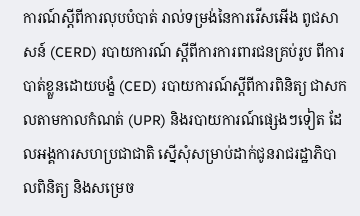ការណ៍ស្តីពីការលុបបំបាត់ រាល់ទម្រង់នៃការរើសអើង ពូជសាសន៍ (CERD) របាយការណ៍ ស្តីពីការការពារជនគ្រប់រូប ពីការបាត់ខ្លួនដោយបង្ខំ (CED) របាយការណ៍ស្តីពីការពិនិត្យ ជាសកលតាមកាលកំណត់ (UPR) និងរបាយការណ៍ផ្សេងៗទៀត ដែលអង្គការសហប្រជាជាតិ ស្នើសុំសម្រាប់ដាក់ជូនរាជរដ្ឋាភិបាលពិនិត្យ និងសម្រេច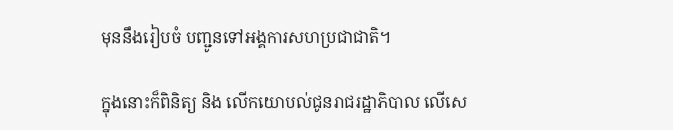មុននឹងរៀបចំ បញ្ជូនទៅអង្គការសហប្រជាជាតិ។

ក្នុងនោះក៏ពិនិត្យ និង លើកយោបល់ជូនរាជរដ្ឋាភិបាល លើសេ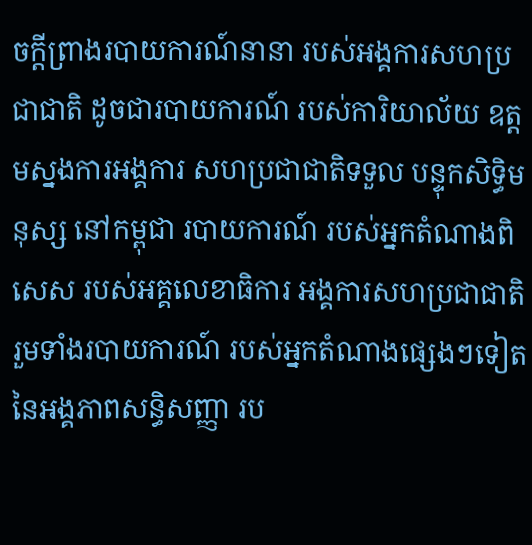ចក្តីព្រាងរបាយការណ៍នានា របស់អង្គការសហប្រជាជាតិ ដូចជារបាយការណ៍ របស់ការិយាល័យ ឧត្តមស្នងការអង្គការ សហប្រជាជាតិទទួល បន្ទុកសិទ្ធិមនុស្ស នៅកម្ពុជា របាយការណ៍ របស់អ្នកតំណាងពិសេស របស់អគ្គលេខាធិការ អង្គការសហប្រជាជាតិ រួមទាំងរបាយការណ៍ របស់អ្នកតំណាងផ្សេងៗទៀត នៃអង្គភាពសន្ធិសញ្ញា រប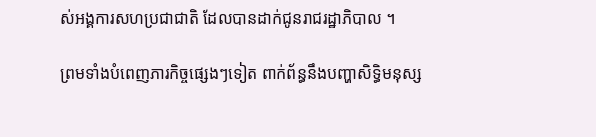ស់អង្គការសហប្រជាជាតិ ដែលបានដាក់ជូនរាជរដ្ឋាភិបាល ។

ព្រមទាំងបំពេញភារកិច្ចផ្សេងៗទៀត ពាក់ព័ន្ធនឹងបញ្ហាសិទ្ធិមនុស្ស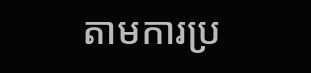តាមការប្រ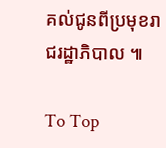គល់ជូនពីប្រមុខរាជរដ្ឋាភិបាល ៕

To Top